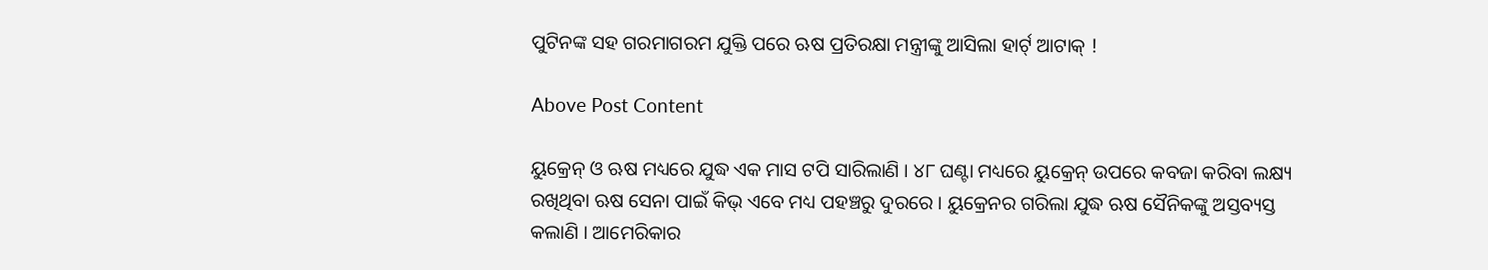ପୁଟିନଙ୍କ ସହ ଗରମାଗରମ ଯୁକ୍ତି ପରେ ଋଷ ପ୍ରତିରକ୍ଷା ମନ୍ତ୍ରୀଙ୍କୁ ଆସିଲା ହାର୍ଟ୍ ଆଟାକ୍ !

Above Post Content

ୟୁକ୍ରେନ୍ ଓ ଋଷ ମଧ୍ୟରେ ଯୁଦ୍ଧ ଏକ ମାସ ଟପି ସାରିଲାଣି । ୪୮ ଘଣ୍ଟା ମଧ୍ୟରେ ୟୁକ୍ରେନ୍ ଉପରେ କବଜା କରିବା ଲକ୍ଷ୍ୟ ରଖିଥିବା ଋଷ ସେନା ପାଇଁ କିଭ୍ ଏବେ ମଧ୍ୟ ପହଞ୍ଚରୁ ଦୁରରେ । ୟୁକ୍ରେନର ଗରିଲା ଯୁଦ୍ଧ ଋଷ ସୈନିକଙ୍କୁ ଅସ୍ତବ୍ୟସ୍ତ କଲାଣି । ଆମେରିକାର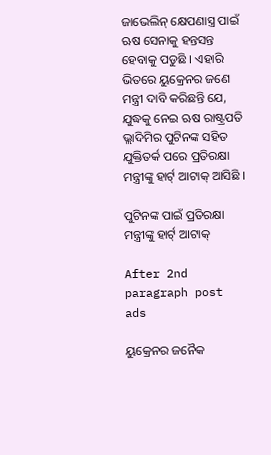ଜାଭେଲିନ୍ କ୍ଷେପଣାସ୍ତ୍ର ପାଇଁ ଋଷ ସେନାକୁ ହନ୍ତସନ୍ତ ହେବାକୁ ପଡୁଛି । ଏହାରି ଭିତରେ ୟୁକ୍ରେନର ଜଣେ ମନ୍ତ୍ରୀ ଦାବି କରିଛନ୍ତି ଯେ, ଯୁଦ୍ଧକୁ ନେଇ ଋଷ ରାଷ୍ଟ୍ରପତି ଭ୍ଲାଦିମିର ପୁଟିନଙ୍କ ସହିତ ଯୁକ୍ତିତର୍କ ପରେ ପ୍ରତିରକ୍ଷା ମନ୍ତ୍ରୀଙ୍କୁ ହାର୍ଟ୍ ଆଟାକ୍ ଆସିଛି ।

ପୁଟିନଙ୍କ ପାଇଁ ପ୍ରତିରକ୍ଷା ମନ୍ତ୍ରୀଙ୍କୁ ହାର୍ଟ୍ ଆଟାକ୍

After 2nd paragraph post ads

ୟୁକ୍ରେନର ଜନୈକ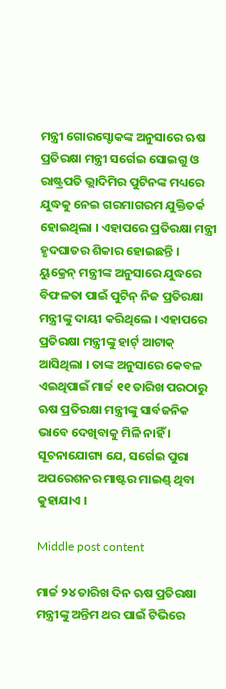ମନ୍ତ୍ରୀ ଗୋରସ୍ଚୋକଙ୍କ ଅନୁସାରେ ଋଷ ପ୍ରତିରକ୍ଷା ମନ୍ତ୍ରୀ ସର୍ଗେଇ ସୋଇଗୁ ଓ ରାଷ୍ଟ୍ରପତି ଭ୍ଲାଦିମିର ପୁଟିନଙ୍କ ମଧ୍ୟରେ ଯୁଦ୍ଧକୁ ନେଇ ଗରମାଗରମ ଯୁକ୍ତିତର୍କ ହୋଇଥିଲା । ଏହାପରେ ପ୍ରତିରକ୍ଷା ମନ୍ତ୍ରୀ ହୃଦଘାତର ଶିକାର ହୋଇଛନ୍ତି । ୟୁକ୍ରେନ୍ ମନ୍ତ୍ରୀଙ୍କ ଅନୁସାରେ ଯୁଦ୍ଧରେ ବିଫଳତା ପାଇଁ ପୁଟିନ୍ ନିଜ ପ୍ରତିରକ୍ଷା ମନ୍ତ୍ରୀଙ୍କୁ ଦାୟୀ କରିଥିଲେ । ଏହାପରେ ପ୍ରତିରକ୍ଷା ମନ୍ତ୍ରୀଙ୍କୁ ହାର୍ଟ୍ ଆଟାକ୍ ଆସିଥିଲା । ତାଙ୍କ ଅନୁସାରେ କେବଳ ଏଇଥିପାଇଁ ମାର୍ଚ୍ଚ ୧୧ ତାରିଖ ପରଠାରୁ ଋଷ ପ୍ରତିରକ୍ଷା ମନ୍ତ୍ରୀଙ୍କୁ ସାର୍ବଜନିକ ଭାବେ ଦେଖିବାକୁ ମିଳି ନାହିଁ । ସୂଚନାଯୋଗ୍ୟ ଯେ, ସର୍ଗେଇ ପୁରା ଅପରେଶନର ମାଷ୍ଟର ମାଇଣ୍ଡ୍ ଥିବା କୁହାଯାଏ ।

Middle post content

ମାର୍ଚ୍ଚ ୨୪ ତାରିଖ ଦିନ ଋଷ ପ୍ରତିରକ୍ଷା ମନ୍ତ୍ରୀଙ୍କୁ ଅନ୍ତିମ ଥର ପାଇଁ ଟିଭିରେ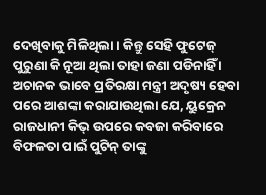ଦେଖିବାକୁ ମିଳିଥିଲା । କିନ୍ତୁ ସେହି ଫୁଟେଜ୍ ପୁରୁଣା କି ନୂଆ ଥିଲା ତାହା ଜଣା ପଡିନାହିଁ । ଅଚାନକ ଭାବେ ପ୍ରତିରକ୍ଷା ମନ୍ତ୍ରୀ ଅଦୃଷ୍ୟ ହେବା ପରେ ଆଶଙ୍କା କରାଯାଉଥିଲା ଯେ, ୟୁକ୍ରେନ ରାଜଧାନୀ କିଭ୍ ଉପରେ କବଜା କରିବାରେ ବିଫଳତା ପାଇଁ ପୁଟିନ୍ ତାଙ୍କୁ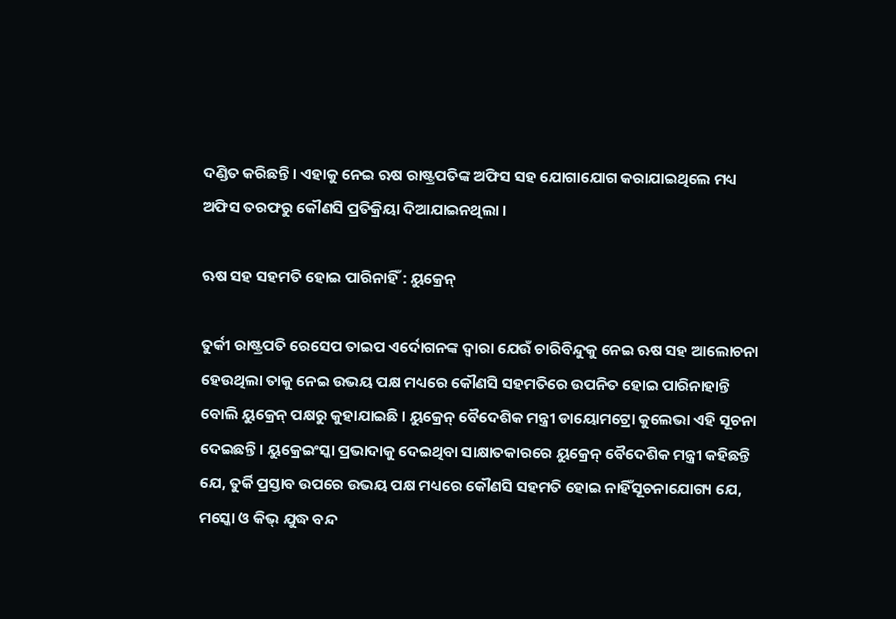ଦଣ୍ଡିତ କରିଛନ୍ତି । ଏହାକୁ ନେଇ ଋଷ ରାଷ୍ଟ୍ରପତିଙ୍କ ଅଫିସ ସହ ଯୋଗାଯୋଗ କରାଯାଇଥିଲେ ମଧ୍ୟ ଅଫିସ ତରଫରୁ କୌଣସି ପ୍ରତିକ୍ରିୟା ଦିଆଯାଇନଥିଲା ।

ଋଷ ସହ ସହମତି ହୋଇ ପାରିନାହିଁ : ୟୁକ୍ରେନ୍

ତୁର୍କୀ ରାଷ୍ଟ୍ରପତି ରେସେପ ତାଇପ ଏର୍ଦୋଗନଙ୍କ ଦ୍ୱାରା ଯେଉଁ ଚାରିବିନ୍ଦୁକୁ ନେଇ ଋଷ ସହ ଆଲୋଚନା ହେଉଥିଲା ତାକୁ ନେଇ ଉଭୟ ପକ୍ଷ ମଧ୍ୟରେ କୌଣସି ସହମତିରେ ଉପନିତ ହୋଇ ପାରିନାହାନ୍ତି ବୋଲି ୟୁକ୍ରେନ୍ ପକ୍ଷରୁ କୁହାଯାଇଛି । ୟୁକ୍ରେନ୍ ବୈଦେଶିକ ମନ୍ତ୍ରୀ ଡାୟୋମଟ୍ରୋ କୁଲେଭା ଏହି ସୂଚନା ଦେଇଛନ୍ତି । ୟୁକ୍ରେଇଂସ୍କା ପ୍ରଭାଦାକୁ ଦେଇଥିବା ସାକ୍ଷାତକାରରେ ୟୁକ୍ରେନ୍ ବୈଦେଶିକ ମନ୍ତ୍ରୀ କହିଛନ୍ତି ଯେ, ତୁର୍କି ପ୍ରସ୍ତାବ ଉପରେ ଉଭୟ ପକ୍ଷ ମଧ୍ୟରେ କୌଣସି ସହମତି ହୋଇ ନାହିଁସୂଚନାଯୋଗ୍ୟ ଯେ, ମସ୍କୋ ଓ କିଭ୍ ଯୁଦ୍ଧ ବନ୍ଦ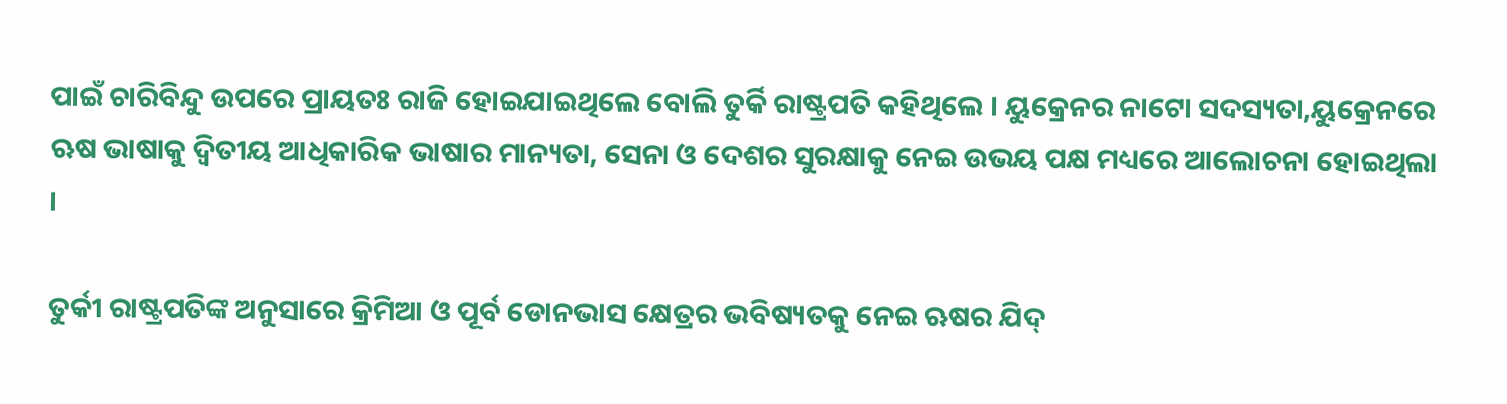ପାଇଁ ଚାରିବିନ୍ଦୁ ଉପରେ ପ୍ରାୟତଃ ରାଜି ହୋଇଯାଇଥିଲେ ବୋଲି ତୁର୍କି ରାଷ୍ଟ୍ରପତି କହିଥିଲେ । ୟୁକ୍ରେନର ନାଟୋ ସଦସ୍ୟତା,ୟୁକ୍ରେନରେ ଋଷ ଭାଷାକୁ ଦ୍ୱିତୀୟ ଆଧିକାରିକ ଭାଷାର ମାନ୍ୟତା, ସେନା ଓ ଦେଶର ସୁରକ୍ଷାକୁ ନେଇ ଉଭୟ ପକ୍ଷ ମଧ୍ୟରେ ଆଲୋଚନା ହୋଇଥିଲା ।

ତୁର୍କୀ ରାଷ୍ଟ୍ରପତିଙ୍କ ଅନୁସାରେ କ୍ରିମିଆ ଓ ପୂର୍ବ ଡୋନଭାସ କ୍ଷେତ୍ରର ଭବିଷ୍ୟତକୁ ନେଇ ଋଷର ଯିଦ୍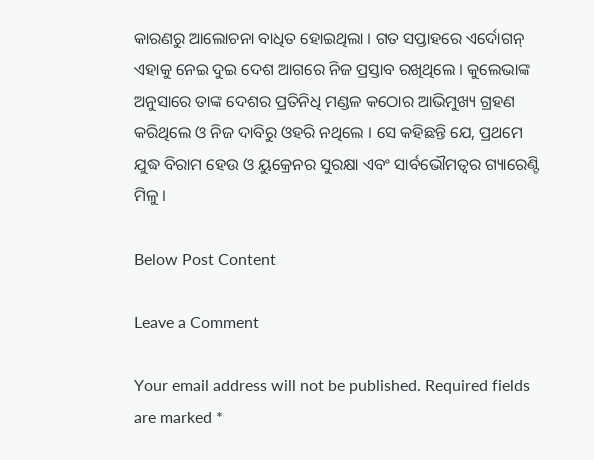କାରଣରୁ ଆଲୋଚନା ବାଧିତ ହୋଇଥିଲା । ଗତ ସପ୍ତାହରେ ଏର୍ଦୋଗନ୍ ଏହାକୁ ନେଇ ଦୁଇ ଦେଶ ଆଗରେ ନିଜ ପ୍ରସ୍ତାବ ରଖିଥିଲେ । କୁଲେଭାଙ୍କ ଅନୁସାରେ ତାଙ୍କ ଦେଶର ପ୍ରତିନିଧି ମଣ୍ଡଳ କଠୋର ଆଭିମୁଖ୍ୟ ଗ୍ରହଣ କରିଥିଲେ ଓ ନିଜ ଦାବିରୁ ଓହରି ନଥିଲେ । ସେ କହିଛନ୍ତି ଯେ, ପ୍ରଥମେ ଯୁଦ୍ଧ ବିରାମ ହେଉ ଓ ୟୁକ୍ରେନର ସୁରକ୍ଷା ଏବଂ ସାର୍ବଭୌମତ୍ୱର ଗ୍ୟାରେଣ୍ଟି ମିଳୁ ।

Below Post Content

Leave a Comment

Your email address will not be published. Required fields are marked *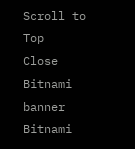Scroll to Top
Close Bitnami banner
Bitnami